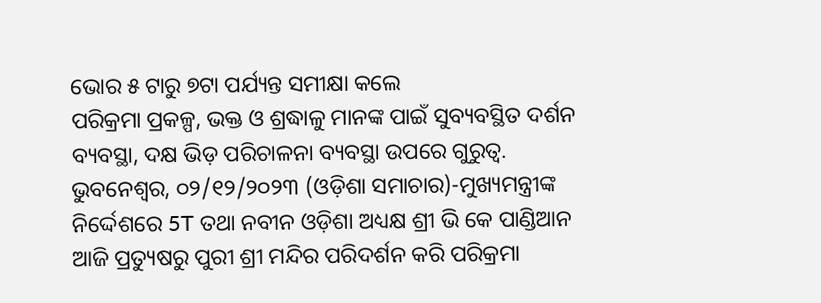ଭୋର ୫ ଟାରୁ ୭ଟା ପର୍ଯ୍ୟନ୍ତ ସମୀକ୍ଷା କଲେ
ପରିକ୍ରମା ପ୍ରକଳ୍ପ, ଭକ୍ତ ଓ ଶ୍ରଦ୍ଧାଳୁ ମାନଙ୍କ ପାଇଁ ସୁବ୍ୟବସ୍ଥିତ ଦର୍ଶନ ବ୍ୟବସ୍ଥା, ଦକ୍ଷ ଭିଡ଼ ପରିଚାଳନା ବ୍ୟବସ୍ଥା ଉପରେ ଗୁରୁତ୍ଵ.
ଭୁବନେଶ୍ୱର, ୦୨/୧୨/୨୦୨୩ (ଓଡ଼ିଶା ସମାଚାର)-ମୁଖ୍ୟମନ୍ତ୍ରୀଙ୍କ ନିର୍ଦ୍ଦେଶରେ 5T ତଥା ନବୀନ ଓଡ଼ିଶା ଅଧ୍ୟକ୍ଷ ଶ୍ରୀ ଭି କେ ପାଣ୍ଡିଆନ ଆଜି ପ୍ରତ୍ୟୁଷରୁ ପୁରୀ ଶ୍ରୀ ମନ୍ଦିର ପରିଦର୍ଶନ କରି ପରିକ୍ରମା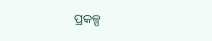ପ୍ରକଳ୍ପ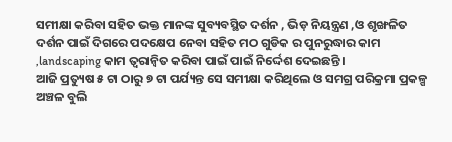ସମୀକ୍ଷା କରିବା ସହିତ ଭକ୍ତ ମାନଙ୍କ ସୁବ୍ୟବସ୍ଥିତ ଦର୍ଶନ , ଭିଡ଼ ନିୟନ୍ତ୍ରଣ ,ଓ ଶୃଙ୍ଖଳିତ ଦର୍ଶନ ପାଇଁ ଦିଗରେ ପଦକ୍ଷେପ ନେବା ସହିତ ମଠ ଗୁଡିକ ର ପୁନରୁଦ୍ଧାର କାମ ,landscaping କାମ ତ୍ୱରାନ୍ୱିତ କରିବା ପାଇଁ ପାଇଁ ନିର୍ଦ୍ଦେଶ ଦେଇଛନ୍ତି ।
ଆଜି ପ୍ରତ୍ୟୁଷ ୫ ଟା ଠାରୁ ୭ ଟା ପର୍ଯ୍ୟନ୍ତ ସେ ସମୀକ୍ଷା କରିଥିଲେ ଓ ସମଗ୍ର ପରିକ୍ରମା ପ୍ରକଳ୍ପ ଅଞ୍ଚଳ ବୁଲି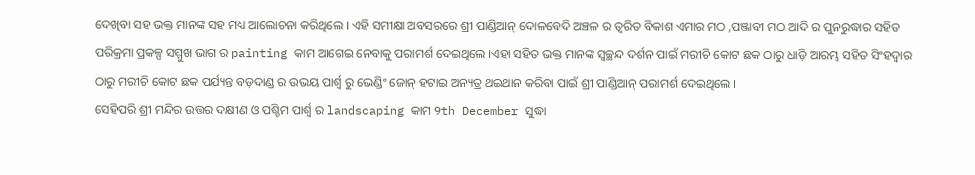ଦେଖିବା ସହ ଭକ୍ତ ମାନଙ୍କ ସହ ମଧ୍ୟ ଆଲୋଚନା କରିଥିଲେ । ଏହି ସମୀକ୍ଷା ଅବସରରେ ଶ୍ରୀ ପାଣ୍ଡିଆନ୍ ଦୋଳବେଦି ଅଞ୍ଚଳ ର ତ୍ଵରିତ ବିକାଶ ଏମାର ମଠ ,ପଞ୍ଜାବୀ ମଠ ଆଦି ର ପୁନରୁଦ୍ଧାର ସହିତ ପରିକ୍ରମା ପ୍ରକଳ୍ପ ସମ୍ମୁଖ ଭାଗ ର painting କାମ ଆଗେଇ ନେବାକୁ ପରାମର୍ଶ ଦେଇଥିଲେ ।ଏହା ସହିତ ଭକ୍ତ ମାନଙ୍କ ସ୍ବଚ୍ଛନ୍ଦ ଦର୍ଶନ ପାଇଁ ମରୀଚି କୋଟ ଛକ ଠାରୁ ଧାଡ଼ି ଆରମ୍ଭ ସହିତ ସିଂହଦ୍ଵାର ଠାରୁ ମରୀଚି କୋଟ ଛକ ପର୍ଯ୍ୟନ୍ତ ବଡ଼ଦାଣ୍ଡ ର ଉଭୟ ପାର୍ଶ୍ଵ ରୁ ଭେଣ୍ଡିଂ ଜୋନ୍ ହଟାଇ ଅନ୍ୟତ୍ର ଥଇଥାନ କରିବା ପାଇଁ ଶ୍ରୀ ପାଣ୍ଡିଆନ୍ ପରାମର୍ଶ ଦେଇଥିଲେ ।
ସେହିପରି ଶ୍ରୀ ମନ୍ଦିର ଉତ୍ତର ଦକ୍ଷୀଣ ଓ ପଶ୍ଚିମ ପାର୍ଶ୍ୱ ର landscaping କାମ 9th December ସୁଦ୍ଧା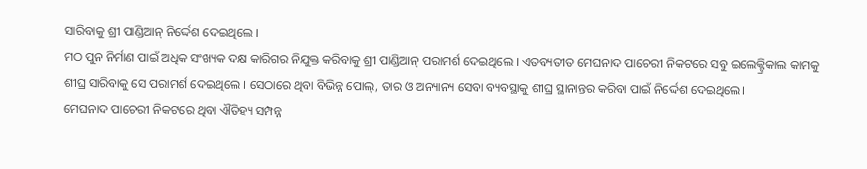ସାରିବାକୁ ଶ୍ରୀ ପାଣ୍ଡିଆନ୍ ନିର୍ଦ୍ଦେଶ ଦେଇଥିଲେ ।
ମଠ ପୁନ ନିର୍ମାଣ ପାଇଁ ଅଧିକ ସଂଖ୍ୟକ ଦକ୍ଷ କାରିଗର ନିଯୁକ୍ତ କରିବାକୁ ଶ୍ରୀ ପାଣ୍ଡିଆନ୍ ପରାମର୍ଶ ଦେଇଥିଲେ । ଏତବ୍ୟତୀତ ମେଘନାଦ ପାଚେରୀ ନିକଟରେ ସବୁ ଇଲେକ୍ଟ୍ରିକାଲ କାମକୁ ଶୀଘ୍ର ସାରିବାକୁ ସେ ପରାମର୍ଶ ଦେଇଥିଲେ । ସେଠାରେ ଥିବା ବିଭିନ୍ନ ପୋଲ୍, ତାର ଓ ଅନ୍ୟାନ୍ୟ ସେବା ବ୍ୟବସ୍ଥାକୁ ଶୀଘ୍ର ସ୍ଥାନାନ୍ତର କରିବା ପାଇଁ ନିର୍ଦ୍ଦେଶ ଦେଇଥିଲେ।
ମେଘନାଦ ପାଚେରୀ ନିକଟରେ ଥିବା ଐତିହ୍ୟ ସମ୍ପନ୍ନ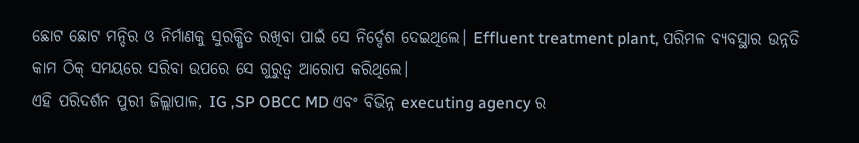ଛୋଟ ଛୋଟ ମନ୍ଦିର ଓ ନିର୍ମାଣକୁ ସୁରକ୍ଷିତ ରଖିବା ପାଇଁ ସେ ନିର୍ଦ୍ଦେଶ ଦେଇଥିଲେ। Effluent treatment plant, ପରିମଳ ବ୍ୟବସ୍ଥାର ଉନ୍ନତି କାମ ଠିକ୍ ସମୟରେ ସରିବା ଉପରେ ସେ ଗୁରୁତ୍ବ ଆରୋପ କରିଥିଲେ।
ଏହି ପରିଦର୍ଶନ ପୁରୀ ଜିଲ୍ଲାପାଳ, IG ,SP OBCC MD ଏବଂ ବିଭିନ୍ନ executing agency ର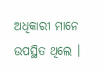ଅଧିକାରୀ ମାନେ ଉପସ୍ଥିତ ଥିଲେ ।